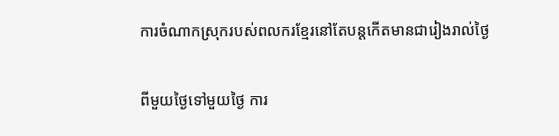ការចំណាកស្រុករបស់ពលករខ្មែរនៅតែបន្តកើតមានជារៀងរាល់ថ្ងៃ

ពីមួយថ្ងៃទៅមួយថ្ងៃ ការ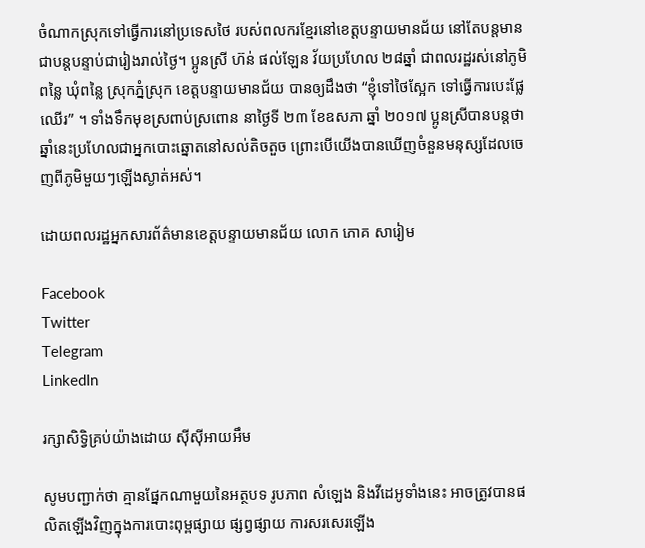ចំណាកស្រុកទៅធ្វើការនៅប្រទេសថៃ របស់ពលករខ្មែរនៅខេត្តបន្ទាយមានជ័យ នៅតែបន្តមានជាបន្តបន្ទាប់ជារៀងរាល់ថ្ងៃ។ ប្អូនស្រី ហ៊ន់ ផល់ឡែន វ័យប្រហែល ២៨ឆ្នាំ ជាពលរដ្ឋរស់នៅភូមិពន្លៃ ឃុំពន្លៃ ស្រុកភ្នំស្រុក ខេត្តបន្ទាយមានជ័យ បានឲ្យដឹងថា “ខ្ញុំទៅថៃស្អែក ទៅធ្វើការបេះផ្លែឈើរ” ។ ទាំងទឹកមុខស្រពាប់ស្រពោន នាថ្ងៃទី ២៣ ខែឧសភា ឆ្នាំ ២០១៧ ប្អូនស្រីបានបន្តថា ឆ្នាំនេះប្រហែលជាអ្នកបោះឆ្នោតនៅសល់តិចតួច ព្រោះបើយើងបានឃើញចំនួនមនុស្សដែលចេញពីភូមិមួយៗឡើងស្ងាត់អស់។

ដោយពលរដ្ឋអ្នកសារព័ត៌មានខេត្តបន្ទាយមានជ័យ លោក ភោគ សារៀម

Facebook
Twitter
Telegram
LinkedIn

រក្សាសិទ្វិគ្រប់យ៉ាងដោយ ស៊ីស៊ីអាយអឹម

សូមបញ្ជាក់ថា គ្មានផ្នែកណាមួយនៃអត្ថបទ រូបភាព សំឡេង និងវីដេអូទាំងនេះ អាចត្រូវបានផលិតឡើងវិញក្នុងការបោះពុម្ពផ្សាយ ផ្សព្វផ្សាយ ការសរសេរឡើង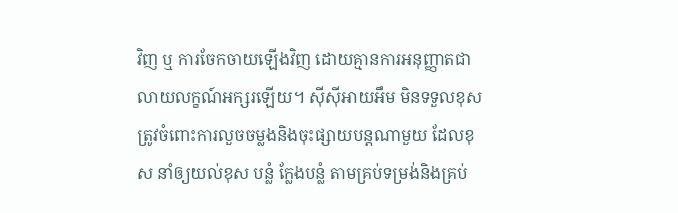វិញ ឬ ការចែកចាយឡើងវិញ ដោយគ្មានការអនុញ្ញាតជាលាយលក្ខណ៍អក្សរឡើយ។ ស៊ីស៊ីអាយអឹម មិនទទួលខុសត្រូវចំពោះការលួចចម្លងនិងចុះផ្សាយបន្តណាមួយ ដែលខុស នាំឲ្យយល់ខុស បន្លំ ក្លែងបន្លំ តាមគ្រប់ទម្រង់និងគ្រប់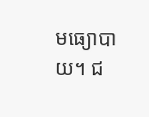មធ្យោបាយ។ ជ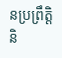នប្រព្រឹត្តិ និ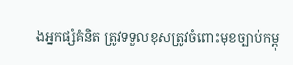ងអ្នកផ្សំគំនិត ត្រូវទទួលខុសត្រូវចំពោះមុខច្បាប់កម្ពុ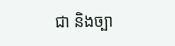ជា និងច្បា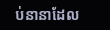ប់នានាដែល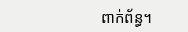ពាក់ព័ន្ធ។